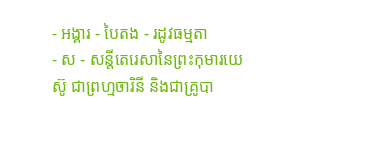- អង្គារ - បៃតង - រដូវធម្មតា
- ស - សន្តីតេរេសានៃព្រះកុមារយេស៊ូ ជាព្រហ្មចារិនី និងជាគ្រូបា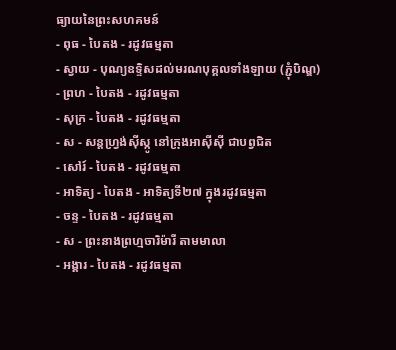ធ្យាយនៃព្រះសហគមន៍
- ពុធ - បៃតង - រដូវធម្មតា
- ស្វាយ - បុណ្យឧទ្ទិសដល់មរណបុគ្គលទាំងឡាយ (ភ្ជុំបិណ្ឌ)
- ព្រហ - បៃតង - រដូវធម្មតា
- សុក្រ - បៃតង - រដូវធម្មតា
- ស - សន្តហ្វ្រង់ស៊ីស្កូ នៅក្រុងអាស៊ីស៊ី ជាបព្វជិត
- សៅរ៍ - បៃតង - រដូវធម្មតា
- អាទិត្យ - បៃតង - អាទិត្យទី២៧ ក្នុងរដូវធម្មតា
- ចន្ទ - បៃតង - រដូវធម្មតា
- ស - ព្រះនាងព្រហ្មចារិម៉ារី តាមមាលា
- អង្គារ - បៃតង - រដូវធម្មតា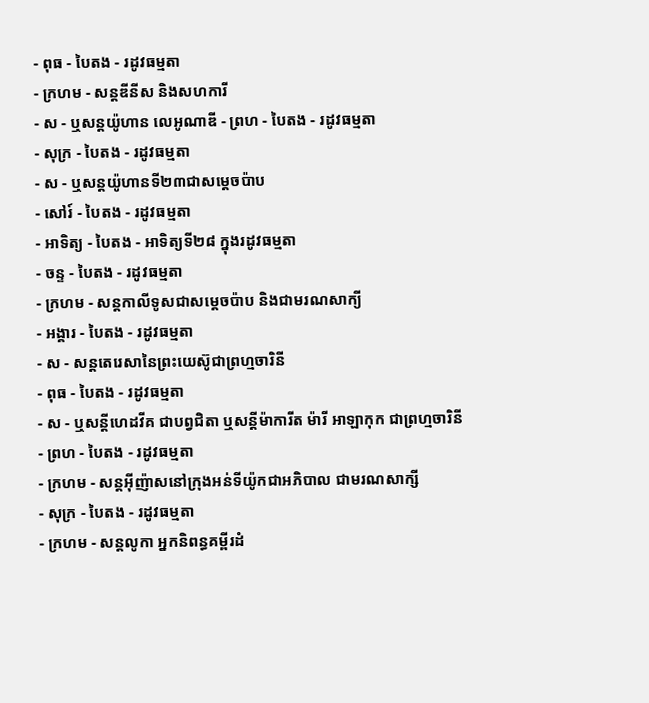- ពុធ - បៃតង - រដូវធម្មតា
- ក្រហម - សន្តឌីនីស និងសហការី
- ស - ឬសន្តយ៉ូហាន លេអូណាឌី - ព្រហ - បៃតង - រដូវធម្មតា
- សុក្រ - បៃតង - រដូវធម្មតា
- ស - ឬសន្តយ៉ូហានទី២៣ជាសម្តេចប៉ាប
- សៅរ៍ - បៃតង - រដូវធម្មតា
- អាទិត្យ - បៃតង - អាទិត្យទី២៨ ក្នុងរដូវធម្មតា
- ចន្ទ - បៃតង - រដូវធម្មតា
- ក្រហម - សន្ដកាលីទូសជាសម្ដេចប៉ាប និងជាមរណសាក្យី
- អង្គារ - បៃតង - រដូវធម្មតា
- ស - សន្តតេរេសានៃព្រះយេស៊ូជាព្រហ្មចារិនី
- ពុធ - បៃតង - រដូវធម្មតា
- ស - ឬសន្ដីហេដវីគ ជាបព្វជិតា ឬសន្ដីម៉ាការីត ម៉ារី អាឡាកុក ជាព្រហ្មចារិនី
- ព្រហ - បៃតង - រដូវធម្មតា
- ក្រហម - សន្តអ៊ីញ៉ាសនៅក្រុងអន់ទីយ៉ូកជាអភិបាល ជាមរណសាក្សី
- សុក្រ - បៃតង - រដូវធម្មតា
- ក្រហម - សន្តលូកា អ្នកនិពន្ធគម្ពីរដំ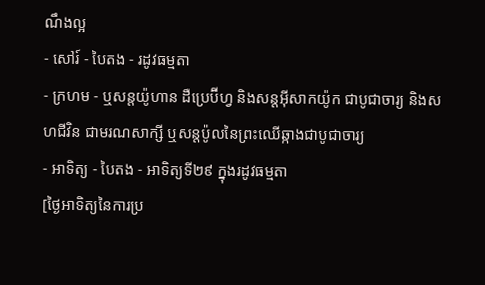ណឹងល្អ
- សៅរ៍ - បៃតង - រដូវធម្មតា
- ក្រហម - ឬសន្ដយ៉ូហាន ដឺប្រេប៊ីហ្វ និងសន្ដអ៊ីសាកយ៉ូក ជាបូជាចារ្យ និងសហជីវិន ជាមរណសាក្សី ឬសន្ដប៉ូលនៃព្រះឈើឆ្កាងជាបូជាចារ្យ
- អាទិត្យ - បៃតង - អាទិត្យទី២៩ ក្នុងរដូវធម្មតា
[ថ្ងៃអាទិត្យនៃការប្រ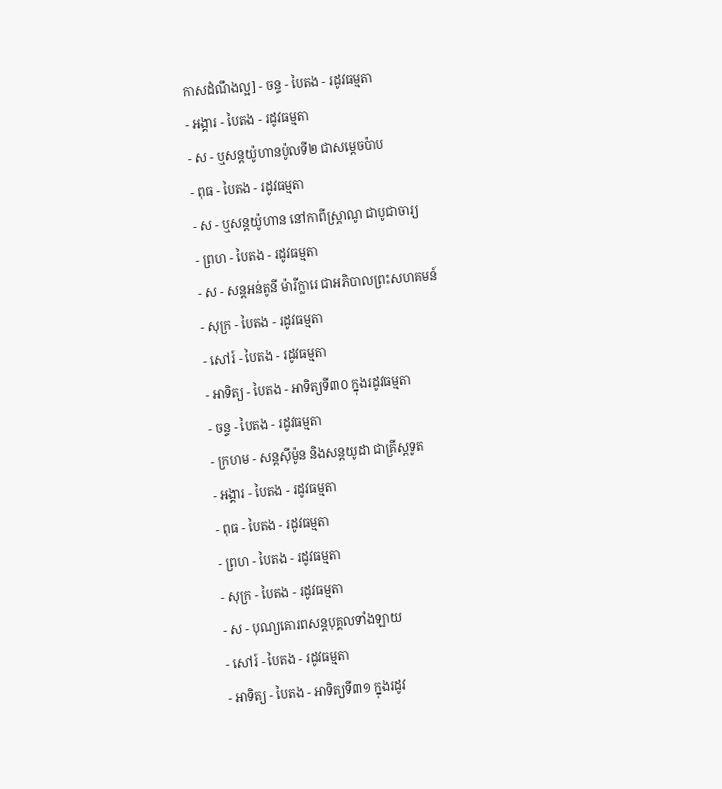កាសដំណឹងល្អ] - ចន្ទ - បៃតង - រដូវធម្មតា
- អង្គារ - បៃតង - រដូវធម្មតា
- ស - ឬសន្តយ៉ូហានប៉ូលទី២ ជាសម្ដេចប៉ាប
- ពុធ - បៃតង - រដូវធម្មតា
- ស - ឬសន្ដយ៉ូហាន នៅកាពីស្រ្ដាណូ ជាបូជាចារ្យ
- ព្រហ - បៃតង - រដូវធម្មតា
- ស - សន្តអន់តូនី ម៉ារីក្លារេ ជាអភិបាលព្រះសហគមន៍
- សុក្រ - បៃតង - រដូវធម្មតា
- សៅរ៍ - បៃតង - រដូវធម្មតា
- អាទិត្យ - បៃតង - អាទិត្យទី៣០ ក្នុងរដូវធម្មតា
- ចន្ទ - បៃតង - រដូវធម្មតា
- ក្រហម - សន្ដស៊ីម៉ូន និងសន្ដយូដា ជាគ្រីស្ដទូត
- អង្គារ - បៃតង - រដូវធម្មតា
- ពុធ - បៃតង - រដូវធម្មតា
- ព្រហ - បៃតង - រដូវធម្មតា
- សុក្រ - បៃតង - រដូវធម្មតា
- ស - បុណ្យគោរពសន្ដបុគ្គលទាំងឡាយ
- សៅរ៍ - បៃតង - រដូវធម្មតា
- អាទិត្យ - បៃតង - អាទិត្យទី៣១ ក្នុងរដូវ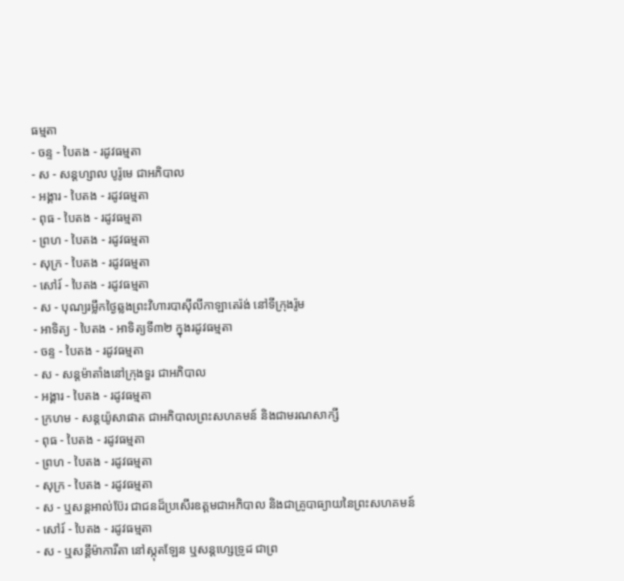ធម្មតា
- ចន្ទ - បៃតង - រដូវធម្មតា
- ស - សន្ដហ្សាល បូរ៉ូមេ ជាអភិបាល
- អង្គារ - បៃតង - រដូវធម្មតា
- ពុធ - បៃតង - រដូវធម្មតា
- ព្រហ - បៃតង - រដូវធម្មតា
- សុក្រ - បៃតង - រដូវធម្មតា
- សៅរ៍ - បៃតង - រដូវធម្មតា
- ស - បុណ្យរម្លឹកថ្ងៃឆ្លងព្រះវិហារបាស៊ីលីកាឡាតេរ៉ង់ នៅទីក្រុងរ៉ូម
- អាទិត្យ - បៃតង - អាទិត្យទី៣២ ក្នុងរដូវធម្មតា
- ចន្ទ - បៃតង - រដូវធម្មតា
- ស - សន្ដម៉ាតាំងនៅក្រុងទួរ ជាអភិបាល
- អង្គារ - បៃតង - រដូវធម្មតា
- ក្រហម - សន្ដយ៉ូសាផាត ជាអភិបាលព្រះសហគមន៍ និងជាមរណសាក្សី
- ពុធ - បៃតង - រដូវធម្មតា
- ព្រហ - បៃតង - រដូវធម្មតា
- សុក្រ - បៃតង - រដូវធម្មតា
- ស - ឬសន្ដអាល់ប៊ែរ ជាជនដ៏ប្រសើរឧត្ដមជាអភិបាល និងជាគ្រូបាធ្យាយនៃព្រះសហគមន៍ - សៅរ៍ - បៃតង - រដូវធម្មតា
- ស - ឬសន្ដីម៉ាការីតា នៅស្កុតឡែន ឬសន្ដហ្សេទ្រូដ ជាព្រ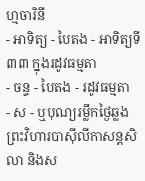ហ្មចារិនី
- អាទិត្យ - បៃតង - អាទិត្យទី៣៣ ក្នុងរដូវធម្មតា
- ចន្ទ - បៃតង - រដូវធម្មតា
- ស - ឬបុណ្យរម្លឹកថ្ងៃឆ្លងព្រះវិហារបាស៊ីលីកាសន្ដសិលា និងស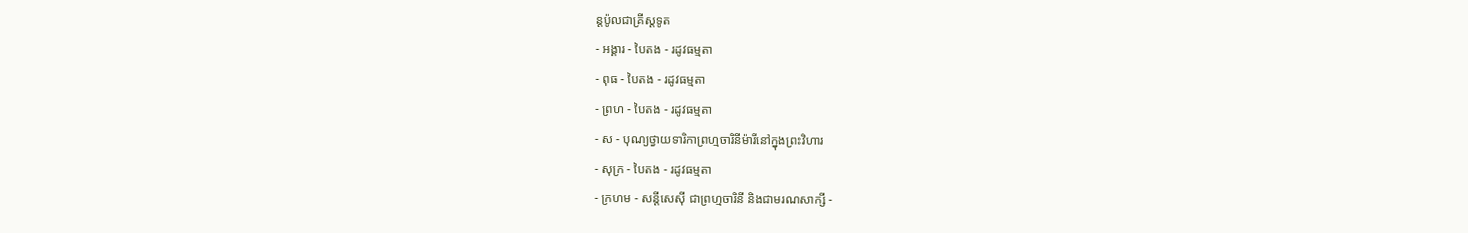ន្ដប៉ូលជាគ្រីស្ដទូត
- អង្គារ - បៃតង - រដូវធម្មតា
- ពុធ - បៃតង - រដូវធម្មតា
- ព្រហ - បៃតង - រដូវធម្មតា
- ស - បុណ្យថ្វាយទារិកាព្រហ្មចារិនីម៉ារីនៅក្នុងព្រះវិហារ
- សុក្រ - បៃតង - រដូវធម្មតា
- ក្រហម - សន្ដីសេស៊ី ជាព្រហ្មចារិនី និងជាមរណសាក្សី -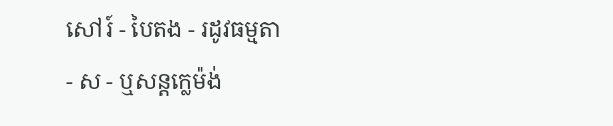សៅរ៍ - បៃតង - រដូវធម្មតា
- ស - ឬសន្ដក្លេម៉ង់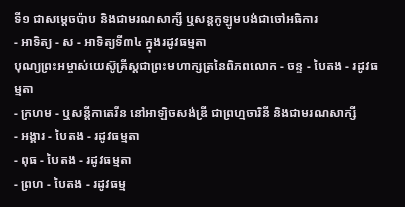ទី១ ជាសម្ដេចប៉ាប និងជាមរណសាក្សី ឬសន្ដកូឡូមបង់ជាចៅអធិការ
- អាទិត្យ - ស - អាទិត្យទី៣៤ ក្នុងរដូវធម្មតា
បុណ្យព្រះអម្ចាស់យេស៊ូគ្រីស្ដជាព្រះមហាក្សត្រនៃពិភពលោក - ចន្ទ - បៃតង - រដូវធម្មតា
- ក្រហម - ឬសន្ដីកាតេរីន នៅអាឡិចសង់ឌ្រី ជាព្រហ្មចារិនី និងជាមរណសាក្សី
- អង្គារ - បៃតង - រដូវធម្មតា
- ពុធ - បៃតង - រដូវធម្មតា
- ព្រហ - បៃតង - រដូវធម្ម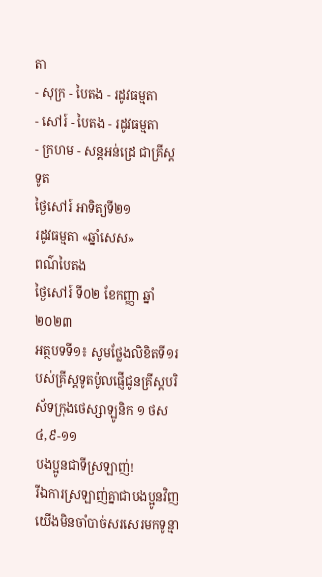តា
- សុក្រ - បៃតង - រដូវធម្មតា
- សៅរ៍ - បៃតង - រដូវធម្មតា
- ក្រហម - សន្ដអន់ដ្រេ ជាគ្រីស្ដទូត
ថ្ងៃសៅរ៍ អាទិត្យទី២១
រដូវធម្មតា «ឆ្នាំសេស»
ពណ៌បៃតង
ថ្ងៃសៅរ៍ ទី០២ ខែកញ្ញា ឆ្នាំ២០២៣
អត្ថបទទី១៖ សូមថ្លែងលិខិតទី១របស់គ្រីស្ដទូតប៉ូលផ្ញើជូនគ្រីស្ដបរិស័ទក្រុងថេស្សាឡូនិក ១ ថស ៤,៩-១១
បងប្អូនជាទីស្រឡាញ់!
រីឯការស្រឡាញ់គ្នាជាបងប្អូនវិញ យើងមិនចាំបាច់សរសេរមកទូន្មា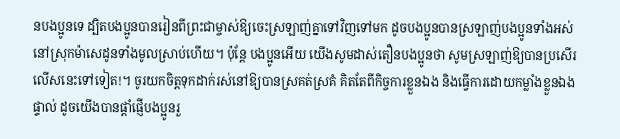នបងប្អូនទេ ដ្បិតបងប្អូនបានរៀនពីព្រះជាម្ចាស់ឱ្យចេះស្រឡាញ់គ្នាទៅវិញទៅមក ដូចបងប្អូនបានស្រឡាញ់បងប្អូនទាំងអស់នៅស្រុកម៉ាសេដូនទាំងមូលស្រាប់ហើយ។ ប៉ុន្តែ បងប្អូនអើយ យើងសូមដាស់តឿនបងប្អូនថា សូមស្រឡាញ់ឱ្យបានប្រសើរលើសនេះទៅទៀត!។ ចូរយកចិត្តទុកដាក់រស់នៅឱ្យបានស្រគត់ស្រគំ គិតតែពីកិច្ចការខ្លួនឯង និងធ្វើការដោយកម្លាំងខ្លួនឯងផ្ទាល់ ដូចយើងបានផ្ដាំផ្ញើបងប្អូនរួ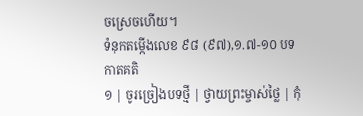ចស្រេចហើយ។
ទំនុកតម្កើងលេខ ៩៨ (៩៧),១.៧-១០ បទកាតគតិ
១ | ចូរច្រៀងបទថ្មី | ថ្វាយព្រះម្ចាស់ថ្លៃ | កុំ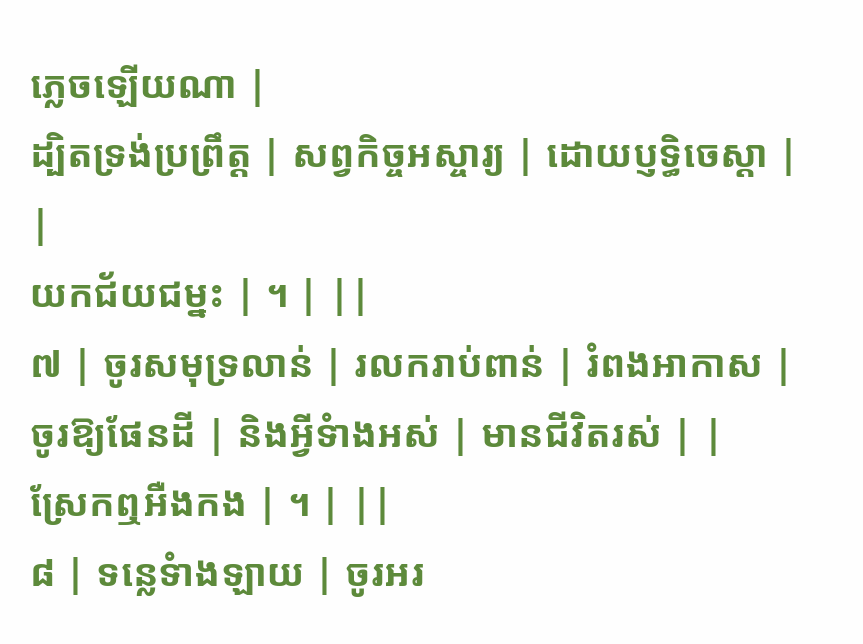ភ្លេចឡើយណា |
ដ្បិតទ្រង់ប្រព្រឹត្ត | សព្វកិច្ចអស្ចារ្យ | ដោយប្ញទិ្ធចេស្ដា | |
យកជ័យជម្នះ | ។ | ||
៧ | ចូរសមុទ្រលាន់ | រលករាប់ពាន់ | រំពងអាកាស |
ចូរឱ្យផែនដី | និងអ្វីទំាងអស់ | មានជីវិតរស់ | |
ស្រែកឮអឺងកង | ។ | ||
៨ | ទន្លេទំាងឡាយ | ចូរអរ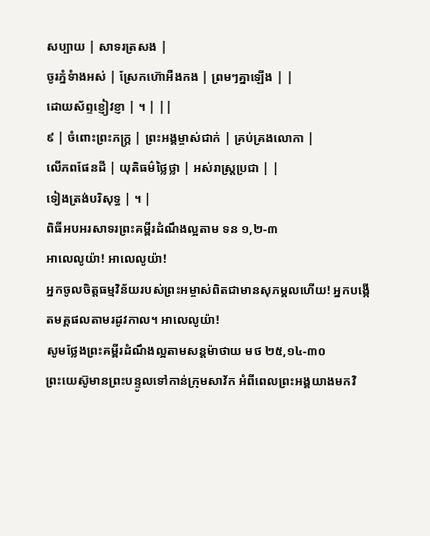សប្បាយ | សាទរត្រសង |
ចូរភ្នំទំាងអស់ | ស្រែកហ៊ោអឺងកង | ព្រមៗគ្នាឡើង | |
ដោយស័ព្ទខ្ញៀវខ្ញា | ។ | ||
៩ | ចំពោះព្រះភក្រ្ដ | ព្រះអង្គម្ចាស់ជាក់ | គ្រប់គ្រងលោកា |
លើភពផែនដី | យុតិធម៌ថ្លៃថ្លា | អស់រាស្រ្ដប្រជា | |
ទៀងត្រង់បរិសុទ្ធ | ។ |
ពិធីអបអរសាទរព្រះគម្ពីរដំណឹងល្អតាម ទន ១,២-៣
អាលេលូយ៉ា! អាលេលូយ៉ា!
អ្នកចូលចិត្តធម្មវិន័យរបស់ព្រះអម្ចាស់ពិតជាមានសុភម្គលហើយ! អ្នកបង្កើតមគ្គផលតាមរដូវកាល។ អាលេលូយ៉ា!
សូមថ្លែងព្រះគម្ពីរដំណឹងល្អតាមសន្តម៉ាថាយ មថ ២៥,១៤-៣០
ព្រះយេស៊ូមានព្រះបន្ទូលទៅកាន់ក្រុមសាវ័ក អំពីពេលព្រះអង្គយាងមកវិ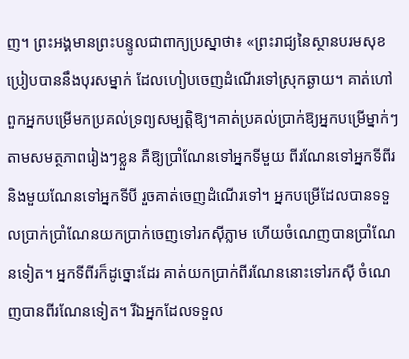ញ។ ព្រះអង្គមានព្រះបន្ទូលជាពាក្យប្រស្នាថា៖ «ព្រះរាជ្យនៃស្ថានបរមសុខប្រៀបបាននឹងបុរសម្នាក់ ដែលហៀបចេញដំណើរទៅស្រុកឆ្ងាយ។ គាត់ហៅពួកអ្នកបម្រើមកប្រគល់ទ្រព្យសម្បត្តិឱ្យ។គាត់ប្រគល់ប្រាក់ឱ្យអ្នកបម្រើម្នាក់ៗតាមសមត្ថភាពរៀងៗខ្លួន គឺឱ្យប្រាំណែនទៅអ្នកទីមួយ ពីរណែនទៅអ្នកទីពីរ និងមួយណែនទៅអ្នកទីបី រួចគាត់ចេញដំណើរទៅ។ អ្នកបម្រើដែលបានទទួលប្រាក់ប្រាំណែនយកប្រាក់ចេញទៅរកស៊ីភ្លាម ហើយចំណេញបានប្រាំណែនទៀត។ អ្នកទីពីរក៏ដូច្នោះដែរ គាត់យកប្រាក់ពីរណែននោះទៅរកស៊ី ចំណេញបានពីរណែនទៀត។ រីឯអ្នកដែលទទួល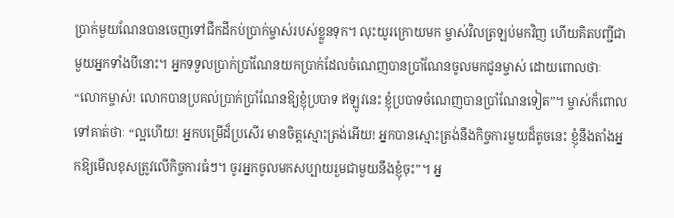ប្រាក់មួយណែនបានចេញទៅជីកដីកប់ប្រាក់ម្ចាស់របស់ខ្លួនទុក។ លុះយូរក្រោយមក ម្ចាស់វិលត្រឡប់មកវិញ ហើយគិតបញ្ជីជាមួយអ្នកទាំងបីនោះ។ អ្នកទទួលប្រាក់ប្រាំណែនយកប្រាក់ដែលចំណេញបានប្រាំណែនចូលមកជូនម្ចាស់ ដោយពោលថាៈ “លោកម្ចាស់! លោកបានប្រគល់ប្រាក់ប្រាំណែនឱ្យខ្ញុំប្របាទ ឥឡូវនេះ ខ្ញុំប្របាទចំណេញបានប្រាំណែនទៀត”។ ម្ចាស់ក៏ពោលទៅគាត់ថាៈ “ល្អហើយ! អ្នកបម្រើដ៏ប្រសើរ មានចិត្តស្មោះត្រង់អើយ! អ្នកបានស្មោះត្រង់នឹងកិច្ចការមួយដ៏តូចនេះ ខ្ញុំនឹងតាំងអ្នកឱ្យមើលខុសត្រូវលើកិច្ចការធំៗ។ ចូរអ្នកចូលមកសប្បាយរួមជាមួយនឹងខ្ញុំចុះ”។ អ្ន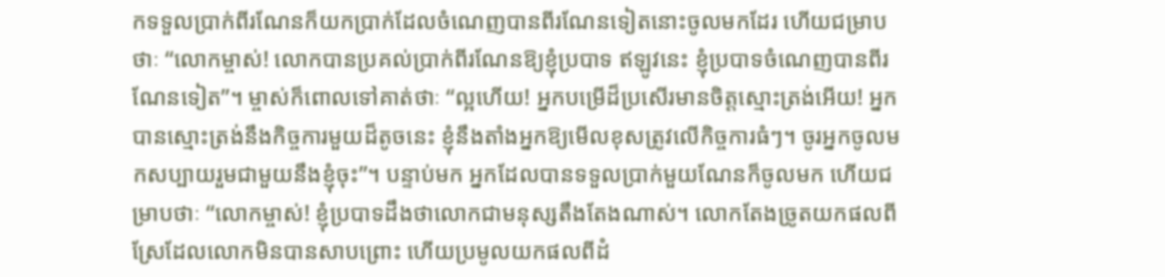កទទួលប្រាក់ពីរណែនក៏យកប្រាក់ដែលចំណេញបានពីរណែនទៀតនោះចូលមកដែរ ហើយជម្រាបថាៈ “លោកម្ចាស់! លោកបានប្រគល់ប្រាក់ពីរណែនឱ្យខ្ញុំប្របាទ ឥឡូវនេះ ខ្ញុំប្របាទចំណេញបានពីរណែនទៀត”។ ម្ចាស់ក៏ពោលទៅគាត់ថាៈ “ល្អហើយ! អ្នកបម្រើដ៏ប្រសើរមានចិត្តស្មោះត្រង់អើយ! អ្នកបានស្មោះត្រង់នឹងកិច្ចការមួយដ៏តូចនេះ ខ្ញុំនឹងតាំងអ្នកឱ្យមើលខុសត្រូវលើកិច្ចការធំៗ។ ចូរអ្នកចូលមកសប្បាយរួមជាមួយនឹងខ្ញុំចុះ”។ បន្ទាប់មក អ្នកដែលបានទទួលប្រាក់មួយណែនក៏ចូលមក ហើយជម្រាបថាៈ “លោកម្ចាស់! ខ្ញុំប្របាទដឹងថាលោកជាមនុស្សតឹងតែងណាស់។ លោកតែងច្រូតយកផលពីស្រែដែលលោកមិនបានសាបព្រោះ ហើយប្រមូលយកផលពីដំ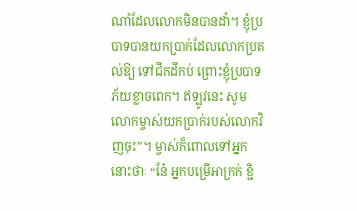ណាំដែលលោកមិនបានដាំ។ ខ្ញុំប្របាទបានយកប្រាក់ដែលលោកប្រគល់ឱ្យ ទៅជីកដីកប់ ព្រោះខ្ញុំប្របាទភ័យខ្លាចពេក។ ឥឡូវនេះ សូមលោកម្ចាស់យកប្រាក់របស់លោកវិញចុះ”។ ម្ចាស់ក៏ពោលទៅអ្នកនោះថាៈ “នែ៎ អ្នកបម្រើអាក្រក់ ខ្ជិ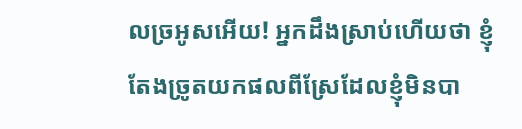លច្រអូសអើយ! អ្នកដឹងស្រាប់ហើយថា ខ្ញុំតែងច្រូតយកផលពីស្រែដែលខ្ញុំមិនបា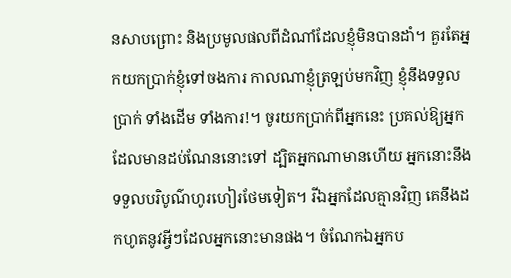នសាបព្រោះ និងប្រមូលផលពីដំណាំដែលខ្ញុំមិនបានដាំ។ គួរតែអ្នកយកប្រាក់ខ្ញុំទៅចងការ កាលណាខ្ញុំត្រឡប់មកវិញ ខ្ញុំនឹងទទួលប្រាក់ ទាំងដើម ទាំងការ!។ ចូរយកប្រាក់ពីអ្នកនេះ ប្រគល់ឱ្យអ្នកដែលមានដប់ណែននោះទៅ ដ្បិតអ្នកណាមានហើយ អ្នកនោះនឹងទទួលបរិបូណ៌ហូរហៀរថែមទៀត។ រីឯអ្នកដែលគ្មានវិញ គេនឹងដកហូតនូវអ្វីៗដែលអ្នកនោះមានផង។ ចំណែកឯអ្នកប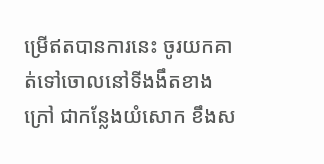ម្រើឥតបានការនេះ ចូរយកគាត់ទៅចោលនៅទីងងឹតខាងក្រៅ ជាកន្លែងយំសោក ខឹងស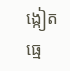ង្កៀតធ្មេ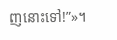ញនោះទៅ!”»។